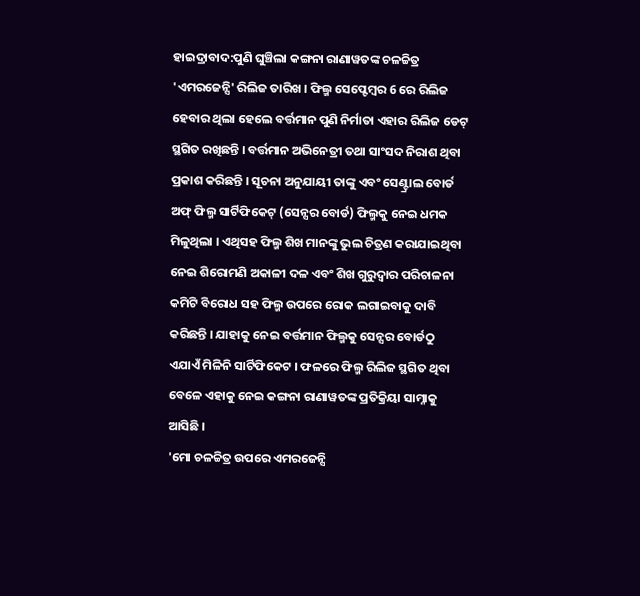ହାଇଦ୍ରାବାଦ:ପୁଣି ଘୁଞ୍ଚିଲା କଙ୍ଗନା ରାଣାୱତଙ୍କ ଚଳଚ୍ଚିତ୍ର 'ଏମରଜେନ୍ସି' ରିଲିଜ ତାରିଖ । ଫିଲ୍ମ ସେପ୍ଟେମ୍ୱର 6 ରେ ରିଲିଜ ହେବାର ଥିଲା ହେଲେ ବର୍ତ୍ତମାନ ପୁଣି ନିର୍ମାତା ଏହାର ରିଲିଜ ଡେଟ୍ ସ୍ଥଗିତ ରଖିଛନ୍ତି । ବର୍ତ୍ତମାନ ଅଭିନେତ୍ରୀ ତଥା ସାଂସଦ ନିରାଶ ଥିବା ପ୍ରକାଶ କରିଛନ୍ତି । ସୂଚନା ଅନୁଯାୟୀ ତାଙ୍କୁ ଏବଂ ସେଣ୍ଟ୍ରାଲ ବୋର୍ଡ ଅଫ୍ ଫିଲ୍ମ ସାର୍ଟିଫିକେଟ୍ (ସେନ୍ସର ବୋର୍ଡ) ଫିଲ୍ମକୁ ନେଇ ଧମକ ମିଳୁଥିଲା । ଏଥିସହ ଫିଲ୍ମ ଶିଖ ମାନଙ୍କୁ ଭୁଲ ଚିତ୍ରଣ କରାଯାଇଥିବା ନେଇ ଶିରୋମଣି ଅକାଳୀ ଦଳ ଏବଂ ଶିଖ ଗୁରୁଦ୍ୱାର ପରିଚାଳନା କମିଟି ବିରୋଧ ସହ ଫିଲ୍ମ ଉପରେ ରୋକ ଲଗାଇବାକୁ ଦାବି କରିଛନ୍ତି । ଯାହାକୁ ନେଇ ବର୍ତ୍ତମାନ ଫିଲ୍ମକୁ ସେନ୍ସର ବୋର୍ଡଠୁ ଏଯାଏଁ ମିଳିନି ସାର୍ଟିଫିକେଟ । ଫଳରେ ଫିଲ୍ମ ରିଲିଜ ସ୍ଥଗିତ ଥିବା ବେଳେ ଏହାକୁ ନେଇ କଙ୍ଗନା ରାଣାୱତଙ୍କ ପ୍ରତିକ୍ରିୟା ସାମ୍ନାକୁ ଆସିଛି ।
'ମୋ ଚଳଚ୍ଚିତ୍ର ଉପରେ ଏମରଜେନ୍ସି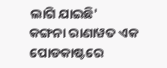ଲାଗି ଯାଇଛି'
କଙ୍ଗନା ରାଣାୱତ ଏକ ପୋଡକାଷ୍ଟରେ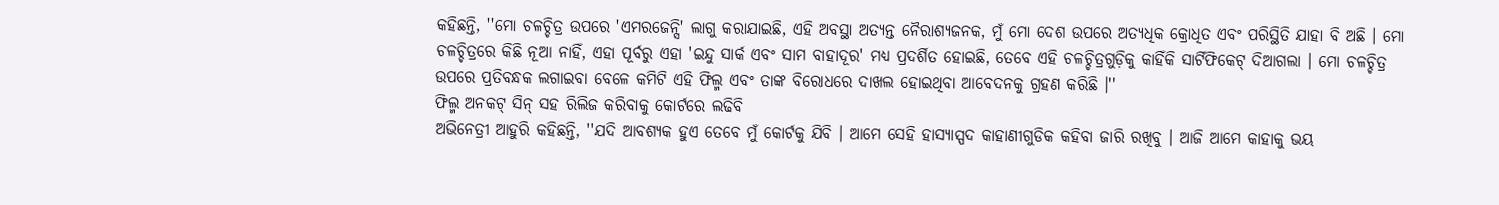କହିଛନ୍ତି, ''ମୋ ଚଳଚ୍ଚିତ୍ର ଉପରେ 'ଏମରଜେନ୍ସି' ଲାଗୁ କରାଯାଇଛି, ଏହି ଅବସ୍ଥା ଅତ୍ୟନ୍ତ ନୈରାଶ୍ୟଜନକ, ମୁଁ ମୋ ଦେଶ ଉପରେ ଅତ୍ୟଧିକ କ୍ରୋଧିତ ଏବଂ ପରିସ୍ଥିତି ଯାହା ବି ଅଛି । ମୋ ଚଳଚ୍ଚିତ୍ରରେ କିଛି ନୂଆ ନାହିଁ, ଏହା ପୂର୍ବରୁ ଏହା 'ଇନ୍ଦୁ ସାର୍କ ଏବଂ ସାମ ବାହାଦୂର' ମଧ୍ୟ ପ୍ରଦର୍ଶିତ ହୋଇଛି, ତେବେ ଏହି ଚଳଚ୍ଚିତ୍ରଗୁଡ଼ିକୁ କାହିଁକି ସାର୍ଟିଫିକେଟ୍ ଦିଆଗଲା । ମୋ ଚଳଚ୍ଚିତ୍ର ଉପରେ ପ୍ରତିବନ୍ଧକ ଲଗାଇବା ବେଳେ କମିଟି ଏହି ଫିଲ୍ମ ଏବଂ ତାଙ୍କ ବିରୋଧରେ ଦାଖଲ ହୋଇଥିବା ଆବେଦନକୁ ଗ୍ରହଣ କରିଛି ।''
ଫିଲ୍ମ ଅନକଟ୍ ସିନ୍ ସହ ରିଲିଜ କରିବାକୁ କୋର୍ଟରେ ଲଢିବି
ଅଭିନେତ୍ରୀ ଆହୁରି କହିଛନ୍ତି, ''ଯଦି ଆବଶ୍ୟକ ହୁଏ ତେବେ ମୁଁ କୋର୍ଟକୁ ଯିବି । ଆମେ ସେହି ହାସ୍ୟାସ୍ପଦ କାହାଣୀଗୁଡିକ କହିବା ଜାରି ରଖିବୁ । ଆଜି ଆମେ କାହାକୁ ଭୟ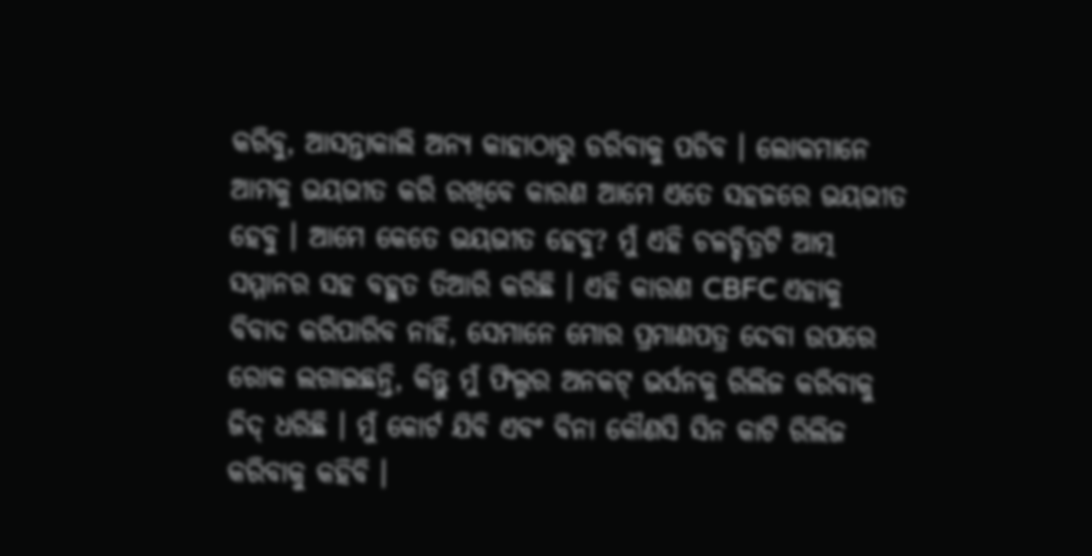କରିବୁ, ଆସନ୍ତାକାଲି ଅନ୍ୟ କାହାଠାରୁ ଡରିବାକୁ ପଡିବ । ଲୋକମାନେ ଆମକୁ ଭୟଭୀତ କରି ରଖିବେ କାରଣ ଆମେ ଏତେ ସହଜରେ ଭୟଭୀତ ହେବୁ । ଆମେ କେତେ ଭୟଭୀତ ହେବୁ? ମୁଁ ଏହି ଚଳଚ୍ଚିତ୍ରଟି ଆତ୍ମ ସମ୍ମାନର ସହ ବହୁତ ତିଆରି କରିଛି । ଏହି କାରଣ CBFC ଏହାକୁ ବିବାଦ କରିପାରିବ ନାହିଁ, ସେମାନେ ମୋର ପ୍ରମାଣପତ୍ର ଦେବା ଉପରେ ରୋକ ଲଗାଇଛନ୍ତି, କିନ୍ତୁ ମୁଁ ଫିଲ୍ମର ଅନକଟ୍ ଭର୍ସନକୁ ରିଲିଜ କରିବାକୁ ଜିଦ୍ ଧରିଛି । ମୁଁ କୋର୍ଟ ଯିବି ଏବଂ ବିନା କୌଣସି ସିନ କାଟି ରିଲିଜ କରିବାକୁ କହିବି ।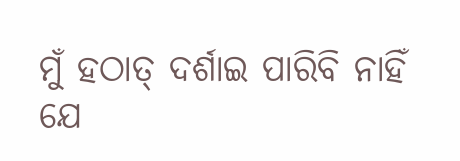ମୁଁ ହଠାତ୍ ଦର୍ଶାଇ ପାରିବି ନାହିଁ ଯେ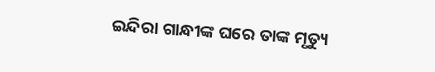ଇନ୍ଦିରା ଗାନ୍ଧୀଙ୍କ ଘରେ ତାଙ୍କ ମୃତ୍ୟୁ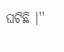ଘଟିଛି ।''